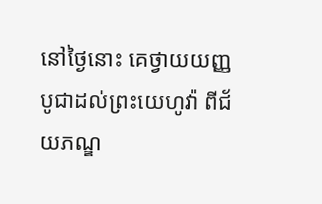នៅថ្ងៃនោះ គេថ្វាយយញ្ញបូជាដល់ព្រះយេហូវ៉ា ពីជ័យភណ្ឌ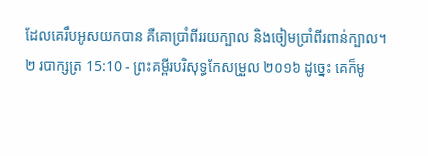ដែលគេរឹបអូសយកបាន គឺគោប្រាំពីររយក្បាល និងចៀមប្រាំពីរពាន់ក្បាល។
២ របាក្សត្រ 15:10 - ព្រះគម្ពីរបរិសុទ្ធកែសម្រួល ២០១៦ ដូច្នេះ គេក៏មូ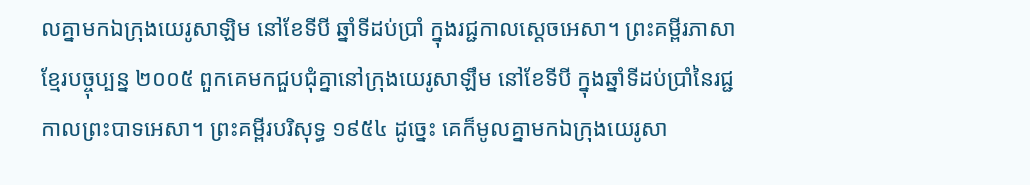លគ្នាមកឯក្រុងយេរូសាឡិម នៅខែទីបី ឆ្នាំទីដប់ប្រាំ ក្នុងរជ្ជកាលស្ដេចអេសា។ ព្រះគម្ពីរភាសាខ្មែរបច្ចុប្បន្ន ២០០៥ ពួកគេមកជួបជុំគ្នានៅក្រុងយេរូសាឡឹម នៅខែទីបី ក្នុងឆ្នាំទីដប់ប្រាំនៃរជ្ជកាលព្រះបាទអេសា។ ព្រះគម្ពីរបរិសុទ្ធ ១៩៥៤ ដូច្នេះ គេក៏មូលគ្នាមកឯក្រុងយេរូសា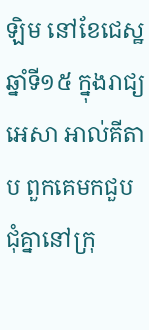ឡិម នៅខែជេស្ឋ ឆ្នាំទី១៥ ក្នុងរាជ្យអេសា អាល់គីតាប ពួកគេមកជួបជុំគ្នានៅក្រុ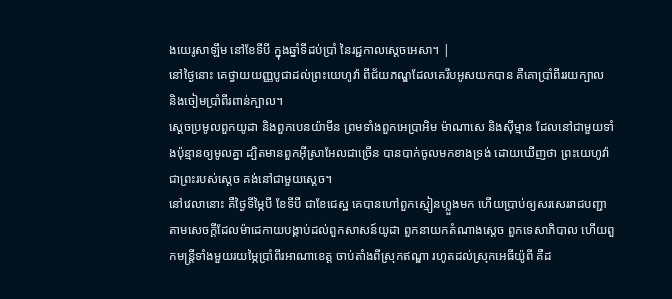ងយេរូសាឡឹម នៅខែទីបី ក្នុងឆ្នាំទីដប់ប្រាំ នៃរជ្ជកាលស្តេចអេសា។ |
នៅថ្ងៃនោះ គេថ្វាយយញ្ញបូជាដល់ព្រះយេហូវ៉ា ពីជ័យភណ្ឌដែលគេរឹបអូសយកបាន គឺគោប្រាំពីររយក្បាល និងចៀមប្រាំពីរពាន់ក្បាល។
ស្ដេចប្រមូលពួកយូដា និងពួកបេនយ៉ាមីន ព្រមទាំងពួកអេប្រាអិម ម៉ាណាសេ និងស៊ីម្មាន ដែលនៅជាមួយទាំងប៉ុន្មានឲ្យមូលគ្នា ដ្បិតមានពួកអ៊ីស្រាអែលជាច្រើន បានបាក់ចូលមកខាងទ្រង់ ដោយឃើញថា ព្រះយេហូវ៉ា ជាព្រះរបស់ស្ដេច គង់នៅជាមួយស្ដេច។
នៅវេលានោះ គឺថ្ងៃទីម្ភៃបី ខែទីបី ជាខែជេស្ឋ គេបានហៅពួកស្មៀនហ្លួងមក ហើយប្រាប់ឲ្យសរសេររាជបញ្ជា តាមសេចក្ដីដែលម៉ាដេកាយបង្គាប់ដល់ពួកសាសន៍យូដា ពួកនាយកតំណាងស្ដេច ពួកទេសាភិបាល ហើយពួកមន្ត្រីទាំងមួយរយម្ភៃប្រាំពីរអាណាខេត្ត ចាប់តាំងពីស្រុកឥណ្ឌា រហូតដល់ស្រុកអេធីយ៉ូពី គឺដ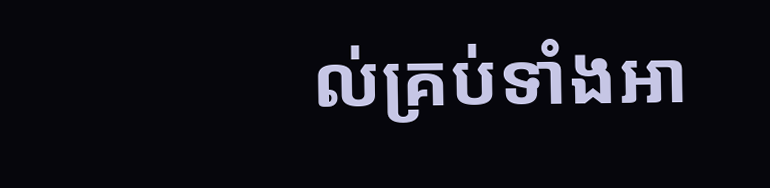ល់គ្រប់ទាំងអា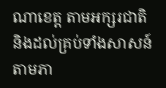ណាខេត្ត តាមអក្សរជាតិ និងដល់គ្រប់ទាំងសាសន៍ តាមភា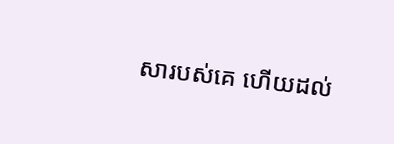សារបស់គេ ហើយដល់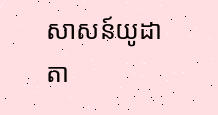សាសន៍យូដា តា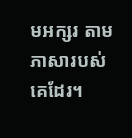មអក្សរ តាមភាសារបស់គេដែរ។